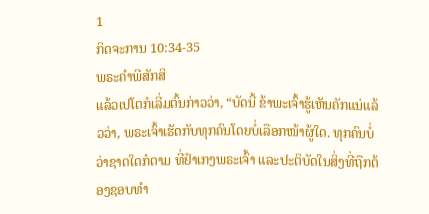1
ກິດຈະການ 10:34-35
ພຣະຄຳພີສັກສິ
ແລ້ວເປໂຕກໍເລີ່ມຕົ້ນກ່າວວ່າ, “ບັດນີ້ ຂ້າພະເຈົ້າຮູ້ເຫັນຄັກແນ່ແລ້ວວ່າ, ພຣະເຈົ້າເຮັດກັບທຸກຄົນໂດຍບໍ່ເລືອກໜ້າຜູ້ໃດ. ທຸກຄົນບໍ່ວ່າຊາດໃດກໍຕາມ ທີ່ຢຳເກງພຣະເຈົ້າ ແລະປະຕິບັດໃນສິ່ງທີ່ຖືກຕ້ອງຊອບທຳ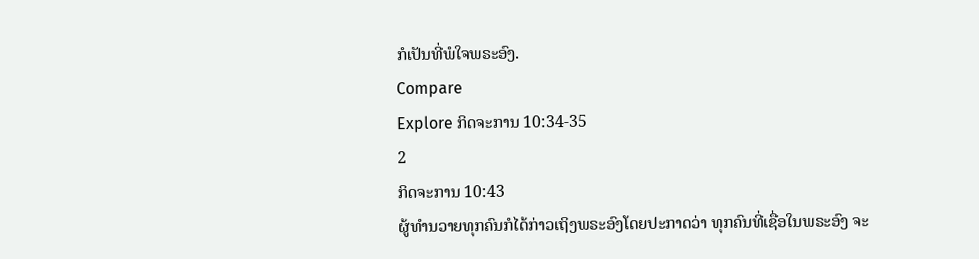ກໍເປັນທີ່ພໍໃຈພຣະອົງ.
Compare
Explore ກິດຈະການ 10:34-35
2
ກິດຈະການ 10:43
ຜູ້ທຳນວາຍທຸກຄົນກໍໄດ້ກ່າວເຖິງພຣະອົງໂດຍປະກາດວ່າ ທຸກຄົນທີ່ເຊື່ອໃນພຣະອົງ ຈະ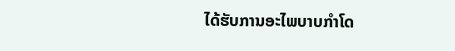ໄດ້ຮັບການອະໄພບາບກຳໂດ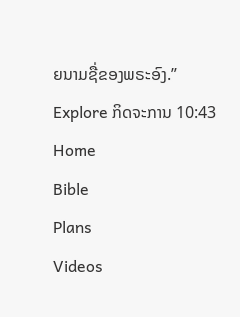ຍນາມຊື່ຂອງພຣະອົງ.”
Explore ກິດຈະການ 10:43
Home
Bible
Plans
Videos